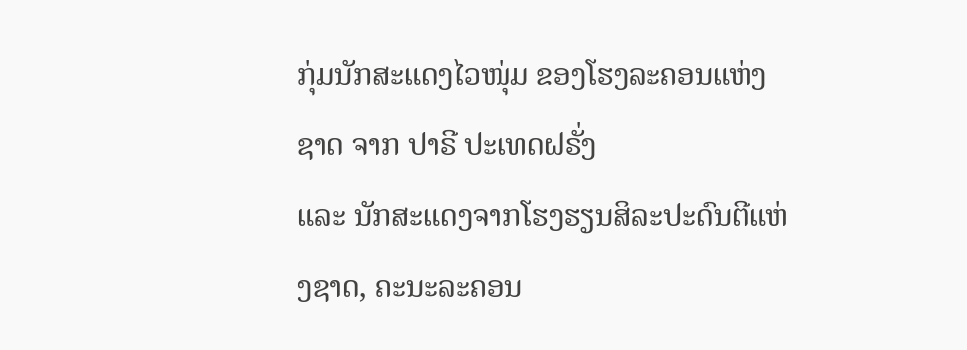ກຸ່ມນັກສະແດງໄວໜຸ່ມ ຂອງໂຮງລະຄອນແຫ່ງຊາດ ຈາກ ປາຣີ ປະເທດຝຣັ່ງ
ແລະ ນັກສະແດງຈາກໂຮງຮຽນສິລະປະດົນຕີແຫ່ງຊາດ, ຄະນະລະຄອນ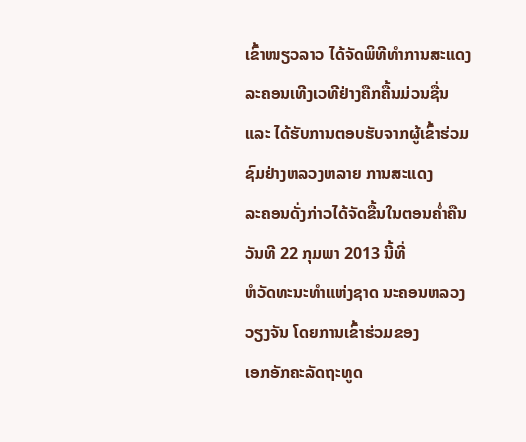ເຂົ້າໜຽວລາວ ໄດ້ຈັດພິທີທຳການສະແດງລະຄອນເທີງເວທີຢ່າງຄືກຄື້ນມ່ວນຊື່ນ
ແລະ ໄດ້ຮັບການຕອບຮັບຈາກຜູ້ເຂົ້າຮ່ວມຊົມຢ່າງຫລວງຫລາຍ ການສະແດງ
ລະຄອນດັ່ງກ່າວໄດ້ຈັດຂື້ນໃນຕອນຄໍ່າຄືນວັນທີ 22 ກຸມພາ 2013 ນີ້ທີ່
ຫໍວັດທະນະທຳແຫ່ງຊາດ ນະຄອນຫລວງວຽງຈັນ ໂດຍການເຂົ້າຮ່ວມຂອງ
ເອກອັກຄະລັດຖະທູດ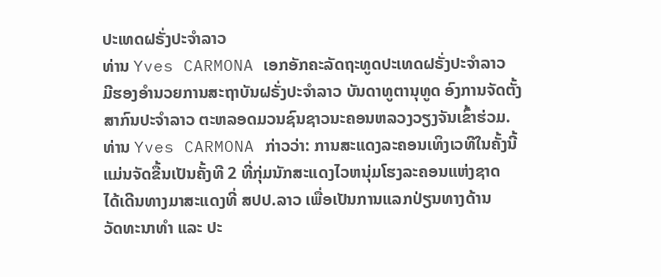ປະເທດຝຣັ່ງປະຈຳລາວ
ທ່ານ Yves CARMONA ເອກອັກຄະລັດຖະທູດປະເທດຝຣັ່ງປະຈຳລາວ
ມີຮອງອຳນວຍການສະຖາບັນຝຣັ່ງປະຈຳລາວ ບັນດາທູຕານຸທູດ ອົງການຈັດຕັ້ງ
ສາກົນປະຈຳລາວ ຕະຫລອດມວນຊົນຊາວນະຄອນຫລວງວຽງຈັນເຂົ້າຮ່ວມ.
ທ່ານ Yves CARMONA ກ່າວວ່າ: ການສະແດງລະຄອນເທິງເວທີໃນຄັ້ງນີ້
ແມ່ນຈັດຂື້ນເປັນຄັ້ງທີ 2 ທີ່ກຸ່ມນັກສະແດງໄວຫນຸ່ມໂຮງລະຄອນແຫ່ງຊາດ
ໄດ້ເດີນທາງມາສະແດງທີ່ ສປປ.ລາວ ເພື່ອເປັນການແລກປ່ຽນທາງດ້ານ
ວັດທະນາທຳ ແລະ ປະ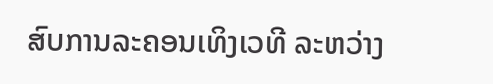ສົບການລະຄອນເທິງເວທີ ລະຫວ່າງ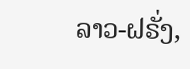ລາວ-ຝຣັ່ງ,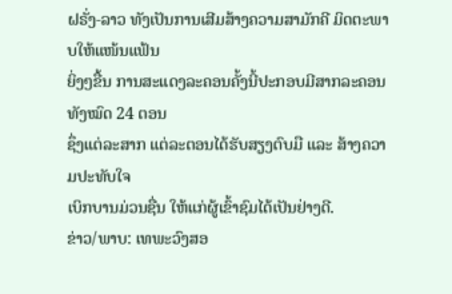ຝຣັ່ງ-ລາວ ທັງເປັນການເສີມສ້າງຄວາມສາມັກຄີ ມິດຕະພາບໃຫ້ແໜ້ນແຟ້ນ
ຍິ່ງໆຂື້ນ ການສະແດງລະຄອນຄັ້ງນີ້ປະກອບມີສາກລະຄອນທັງໝົດ 24 ຕອນ
ຊຶ່ງແຕ່ລະສາກ ແຕ່ລະຕອນໄດ້ຮັບສຽງຕົບມື ແລະ ສ້າງຄວາມປະທັບໃຈ
ເບິກບານມ່ວນຊື່ນ ໃຫ້ແກ່ຜູ້ເຂົ້າຊົມໄດ້ເປັນຢ່າງດີ.
ຂ່າວ/ພາບ: ເທພະວົງສອ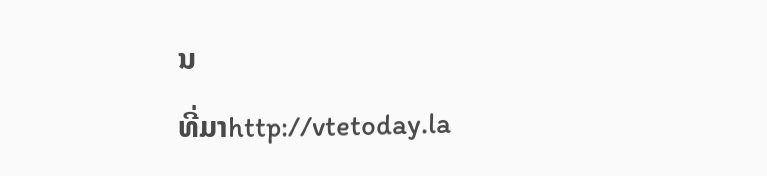ນ
ທີ່ມາhttp://vtetoday.la